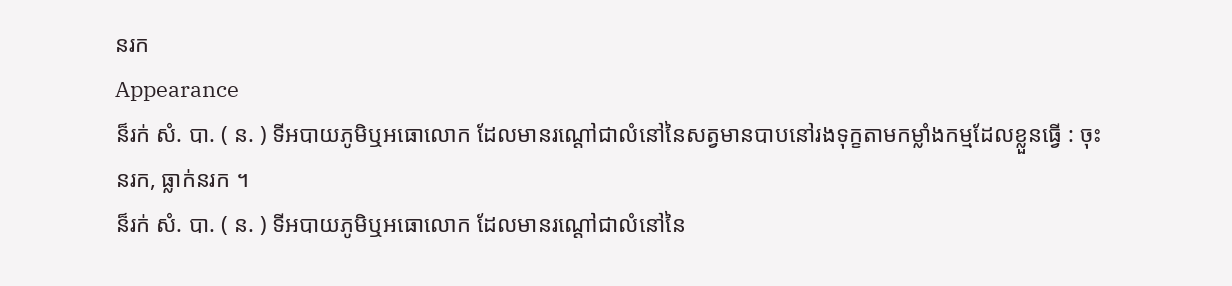នរក
Appearance
ន៏រក់ សំ. បា. ( ន. ) ទីអបាយភូមិឬអធោលោក ដែលមានរណ្ដៅជាលំនៅនៃសត្វមានបាបនៅរងទុក្ខតាមកម្លាំងកម្មដែលខ្លួនធ្វើ : ចុះនរក, ធ្លាក់នរក ។
ន៏រក់ សំ. បា. ( ន. ) ទីអបាយភូមិឬអធោលោក ដែលមានរណ្ដៅជាលំនៅនៃ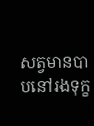សត្វមានបាបនៅរងទុក្ខ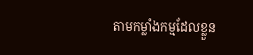តាមកម្លាំងកម្មដែលខ្លួន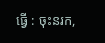ធ្វើ : ចុះនរក,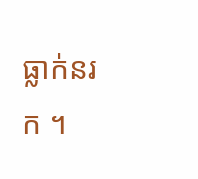ធ្លាក់នរក ។